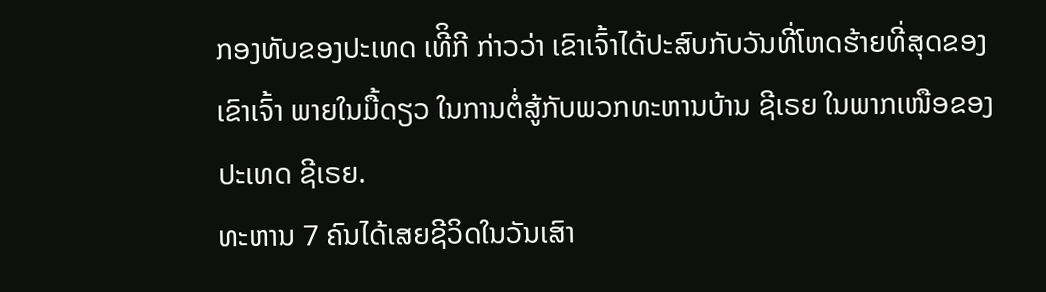ກອງທັບຂອງປະເທດ ເທີິກີ ກ່າວວ່າ ເຂົາເຈົ້າໄດ້ປະສົບກັບວັນທີ່ໂຫດຮ້າຍທີ່ສຸດຂອງ
ເຂົາເຈົ້າ ພາຍໃນມື້ດຽວ ໃນການຕໍ່ສູ້ກັບພວກທະຫານບ້ານ ຊີເຣຍ ໃນພາກເໜືອຂອງ
ປະເທດ ຊີເຣຍ.
ທະຫານ 7 ຄົນໄດ້ເສຍຊີວິດໃນວັນເສົາ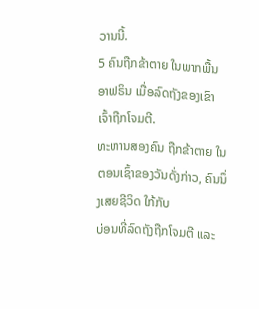ວານນີ້.
5 ຄົນຖືກຂ້າຕາຍ ໃນພາກພື້ນ ອາຟຣິນ ເມື່ອລົດຖັງຂອງເຂົາເຈົ້າຖືກໂຈມຕີ.
ທະຫານສອງຄົນ ຖືກຂ້າຕາຍ ໃນຕອນເຊົ້າຂອງວັນດັ່ງກ່າວ, ຄົນນຶ່ງເສຍຊີວິດ ໃກ້ກັບ
ບ່ອນທີ່ລົດຖັງຖືກໂຈມຕີ ແລະ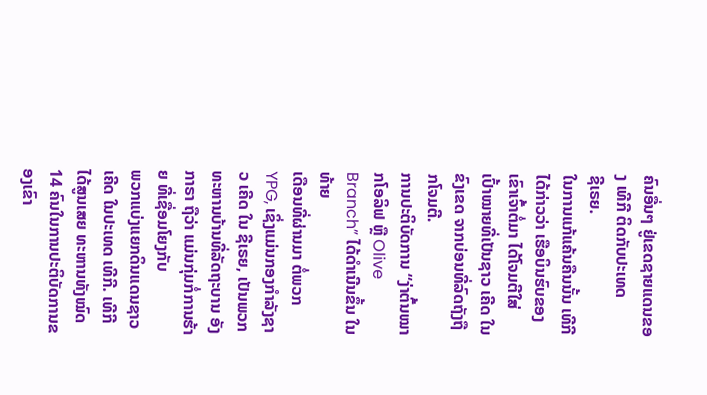ຄົນອື່ນໆ ຢູ່ເຂດຊາຍແດນຂອງ ເທີກີ ຕິດກັບປະເທດ
ຊີເຣຍ.
ໃນການແກ້ແຄ້ນຄືນນັ້ນ ເທີກີ ໄດ້ກ່າວວ່າ ເຮືອບິນຮົບຂອງເຂົາເຈົ້າຕໍ່ມາ ໄດ້ໂຈມຕີໃສ່
ເປົ້າໝາຍທີ່ເປັນຊາວ ເຄີດ ໃນຂົງເຂດ ຈາກບ່ອນທີ່ລົດຖັງຖືກໂຈມຕີ.
ການປະຕິບັດການ “ງ່າຕົ້ນໝາກໂອລິຟ ຫຼື Olive Branch” ໄດ້ດຳເນີນຂຶ້ນ ໃນທ້າຍ
ເດືອນທີ່ຜ່ານມາ ຕໍ່ພວກ YPG, ເຊິ່ງແມ່ນກອງກຳລັງຊາວ ເຄີດ ໃນ ຊີເຣຍ, ເປັນພວກ
ທະຫານບ້ານທີ່ລັດຖະບານ ອັງກາຣາ ຖືວ່າ ແມ່ນກຸ່ມກໍ່ການຮ້າຍ ທີ່ເຊື່ອມໂຍງກັບ
ພວກແບ່ງແຍກດິນແດນຊາວ ເຄີດ ໃນປະເທດ ເທີກີ. ເທີກີ ໄດ້ສູນເສຍ ທະຫານທັງໝົດ
14 ຄົນໃນການປະຕິບັດການຂອງເຂົາ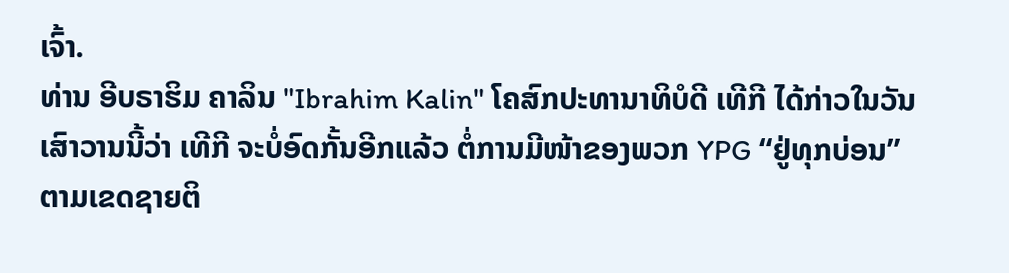ເຈົ້າ.
ທ່ານ ອີບຣາຮິມ ຄາລິນ "Ibrahim Kalin" ໂຄສົກປະທານາທິບໍດີ ເທີກີ ໄດ້ກ່າວໃນວັນ
ເສົາວານນີ້ວ່າ ເທີກີ ຈະບໍ່ອົດກັ້ນອີກແລ້ວ ຕໍ່ການມີໜ້າຂອງພວກ YPG “ຢູ່ທຸກບ່ອນ”
ຕາມເຂດຊາຍຕິ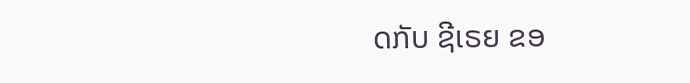ດກັບ ຊີເຣຍ ຂອ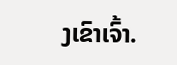ງເຂົາເຈົ້າ.